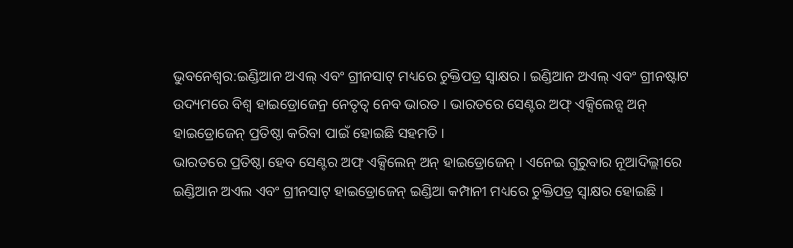ଭୁବନେଶ୍ବର:ଇଣ୍ଡିଆନ ଅଏଲ୍ ଏବଂ ଗ୍ରୀନସାଟ୍ ମଧ୍ୟରେ ଚୁକ୍ତିପତ୍ର ସ୍ବାକ୍ଷର । ଇଣ୍ଡିଆନ ଅଏଲ୍ ଏବଂ ଗ୍ରୀନଷ୍ଟାଟ ଉଦ୍ୟମରେ ବିଶ୍ବ ହାଇଡ୍ରୋଜେନ୍ର ନେତୃତ୍ବ ନେବ ଭାରତ । ଭାରତରେ ସେଣ୍ଟର ଅଫ୍ ଏକ୍ସିଲେନ୍ସ ଅନ୍ ହାଇଡ୍ରୋଜେନ୍ ପ୍ରତିଷ୍ଠା କରିବା ପାଇଁ ହୋଇଛି ସହମତି ।
ଭାରତରେ ପ୍ରତିଷ୍ଠା ହେବ ସେଣ୍ଟର ଅଫ୍ ଏକ୍ସିଲେନ୍ ଅନ୍ ହାଇଡ୍ରୋଜେନ୍ । ଏନେଇ ଗୁରୁବାର ନୂଆଦିଲ୍ଲୀରେ ଇଣ୍ଡିଆନ ଅଏଲ ଏବଂ ଗ୍ରୀନସାଟ୍ ହାଇଡ୍ରୋଜେନ୍ ଇଣ୍ଡିଆ କମ୍ପାନୀ ମଧ୍ୟରେ ଚୁକ୍ତିପତ୍ର ସ୍ବାକ୍ଷର ହୋଇଛି ।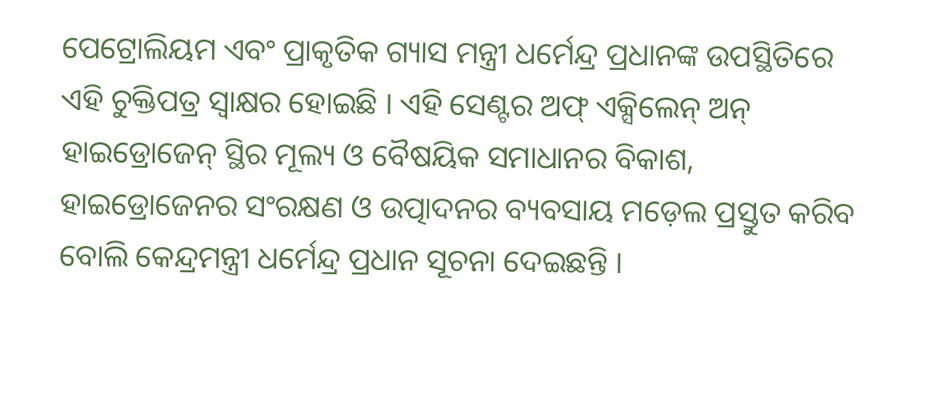ପେଟ୍ରୋଲିୟମ ଏବଂ ପ୍ରାକୃତିକ ଗ୍ୟାସ ମନ୍ତ୍ରୀ ଧର୍ମେନ୍ଦ୍ର ପ୍ରଧାନଙ୍କ ଉପସ୍ଥିତିରେ ଏହି ଚୁକ୍ତିପତ୍ର ସ୍ବାକ୍ଷର ହୋଇଛି । ଏହି ସେଣ୍ଟର ଅଫ୍ ଏକ୍ସିଲେନ୍ ଅନ୍ ହାଇଡ୍ରୋଜେନ୍ ସ୍ଥିର ମୂଲ୍ୟ ଓ ବୈଷୟିକ ସମାଧାନର ବିକାଶ, ହାଇଡ୍ରୋଜେନର ସଂରକ୍ଷଣ ଓ ଉତ୍ପାଦନର ବ୍ୟବସାୟ ମଡ଼େଲ ପ୍ରସ୍ତୁତ କରିବ ବୋଲି କେନ୍ଦ୍ରମନ୍ତ୍ରୀ ଧର୍ମେନ୍ଦ୍ର ପ୍ରଧାନ ସୂଚନା ଦେଇଛନ୍ତି ।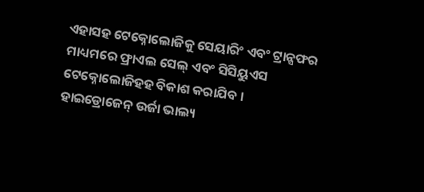ଏହାସହ ଟେକ୍ନୋଲୋଜିକୁ ସେୟାରିଂ ଏବଂ ଟ୍ରାନ୍ସଫର ମାଧ୍ୟମରେ ଫ୍ରାଏଲ ସେଲ୍ ଏବଂ ସିସିୟୁଏସ ଟେକ୍ନୋଲୋଜିହହ ବିକାଶ କରାଯିବ । ହାଇଡ୍ରୋଜେନ୍ ଉର୍ଜା ଭାଲ୍ୟ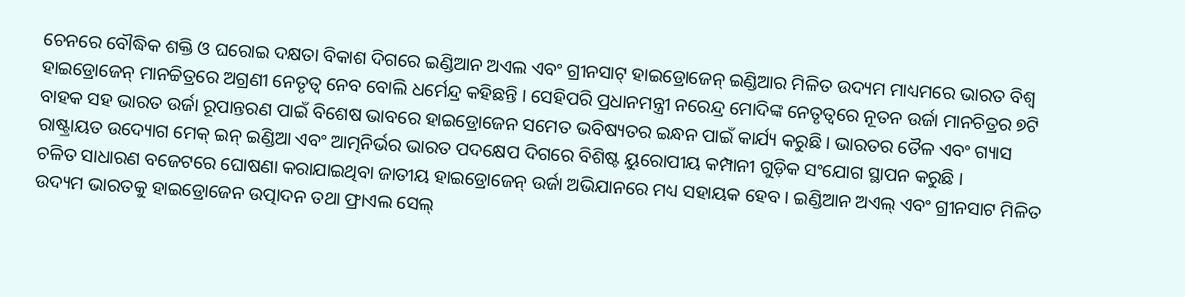ଚେନରେ ବୌଦ୍ଧିକ ଶକ୍ତି ଓ ଘରୋଇ ଦକ୍ଷତା ବିକାଶ ଦିଗରେ ଇଣ୍ଡିଆନ ଅଏଲ ଏବଂ ଗ୍ରୀନସାଟ୍ ହାଇଡ୍ରୋଜେନ୍ ଇଣ୍ଡିଆର ମିଳିତ ଉଦ୍ୟମ ମାଧ୍ୟମରେ ଭାରତ ବିଶ୍ଵ ହାଇଡ୍ରୋଜେନ୍ ମାନଚ୍ଚିତ୍ରରେ ଅଗ୍ରଣୀ ନେତୃତ୍ବ ନେବ ବୋଲି ଧର୍ମେନ୍ଦ୍ର କହିଛନ୍ତି । ସେହିପରି ପ୍ରଧାନମନ୍ତ୍ରୀ ନରେନ୍ଦ୍ର ମୋଦିଙ୍କ ନେତୃତ୍ବରେ ନୂତନ ଉର୍ଜା ମାନଚିତ୍ରର ୭ଟି ବାହକ ସହ ଭାରତ ଉର୍ଜା ରୂପାନ୍ତରଣ ପାଇଁ ବିଶେଷ ଭାବରେ ହାଇଡ୍ରୋଜେନ ସମେତ ଭବିଷ୍ୟତର ଇନ୍ଧନ ପାଇଁ କାର୍ଯ୍ୟ କରୁଛି । ଭାରତର ତୈଳ ଏବଂ ଗ୍ୟାସ ରାଷ୍ଟ୍ରାୟତ ଉଦ୍ୟୋଗ ମେକ୍ ଇନ୍ ଇଣ୍ଡିଆ ଏବଂ ଆତ୍ମନିର୍ଭର ଭାରତ ପଦକ୍ଷେପ ଦିଗରେ ବିଶିଷ୍ଟ ୟୁରୋପୀୟ କମ୍ପାନୀ ଗୁଡ଼ିକ ସଂଯୋଗ ସ୍ଥାପନ କରୁଛି ।
ଚଳିତ ସାଧାରଣ ବଜେଟରେ ଘୋଷଣା କରାଯାଇଥିବା ଜାତୀୟ ହାଇଡ୍ରୋଜେନ୍ ଉର୍ଜା ଅଭିଯାନରେ ମଧ୍ୟ ସହାୟକ ହେବ । ଇଣ୍ଡିଆନ ଅଏଲ୍ ଏବଂ ଗ୍ରୀନସାଟ ମିଳିତ ଉଦ୍ୟମ ଭାରତକୁ ହାଇଡ୍ରୋଜେନ ଉତ୍ପାଦନ ତଥା ଫ୍ରାଏଲ ସେଲ୍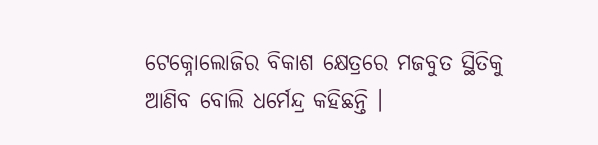ଟେକ୍ନୋଲୋଜିର ବିକାଶ କ୍ଷେତ୍ରରେ ମଜବୁତ ସ୍ଥିତିକୁ ଆଣିବ ବୋଲି ଧର୍ମେନ୍ଦ୍ର କହିଛନ୍ତି ।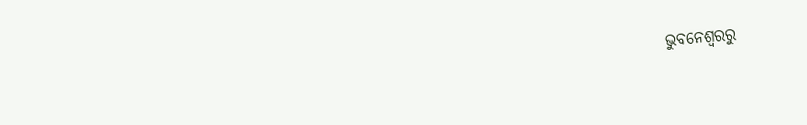ଭୁବନେଶ୍ବରରୁ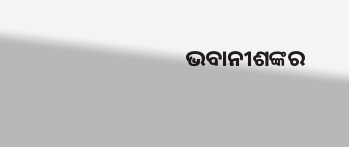ଭବାନୀଶଙ୍କର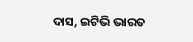ଦାସ, ଇଟିଭି ଭାରତ